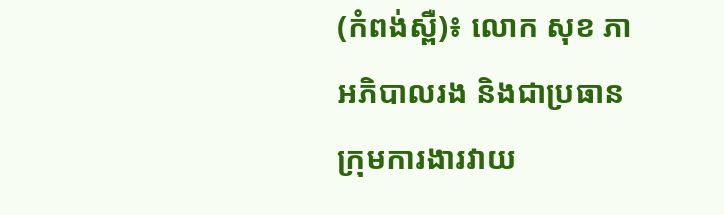(កំពង់ស្ពឺ)៖ លោក សុខ ភា អភិបាលរង និងជាប្រធានក្រុមការងារវាយ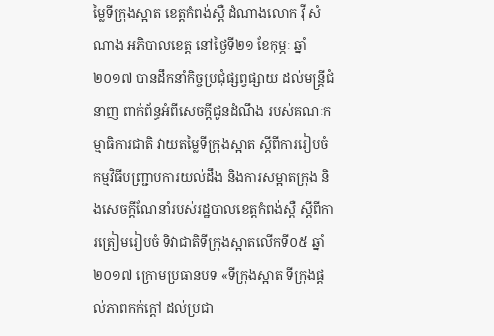ម្លៃទីក្រុងស្អាត ខេត្តកំពង់ស្ពឺ ដំណាងលោក វ៉ី សំណាង អភិបាលខេត្ត នៅថ្ងៃទី២១ ខែកុម្ភៈ ឆ្នាំ២០១៧ បានដឹកនាំកិច្ចប្រជុំផ្សព្វផ្សាយ ដល់មន្រ្តីជំនាញ ពាក់ព័ន្ធអំពីសេចក្ដីជូនដំណឹង របស់គណៈកម្មាធិការជាតិ វាយតម្លៃទីក្រុងស្អាត ស្ដីពីការរៀបចំកម្មវិធីបញ្ជ្រាបការយល់ដឹង និងការសម្អាតក្រុង និងសេចក្ដីណែនាំរបស់រដ្ឋបាលខេត្តកំពង់ស្ពឺ ស្ដីពីការត្រៀមរៀបចំ ទិវាជាតិទីក្រុងស្អាតលើកទី០៥ ឆ្នាំ២០១៧ ក្រោមប្រធានបទ «ទីក្រុងស្អាត ទីក្រុងផ្ដល់ភាពកក់ក្ដៅ ដល់ប្រជា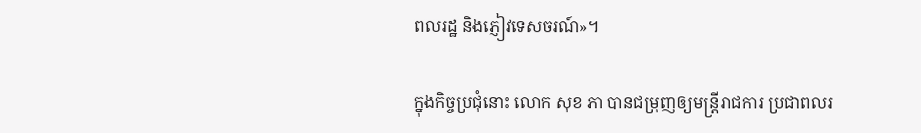ពលរដ្ឋ និងភ្ញៀវទេសចរណ៍»។

ក្នុងកិច្ចប្រជុំនោះ លោក សុខ ភា បានជម្រុញឲ្យមន្ត្រីរាជការ ប្រជាពលរ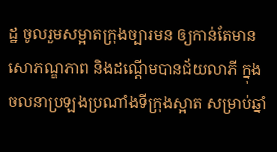ដ្ឋ ចូលរួមសម្អាតក្រុងច្បារមន ឲ្យកាន់តែមានសោភណ្ឌភាព និងដណ្ដើមបានជ័យលាភី ក្នុងចលនាប្រឡងប្រណាំងទីក្រុងស្អាត សម្រាប់ឆ្នាំ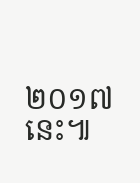២០១៧នេះ៕